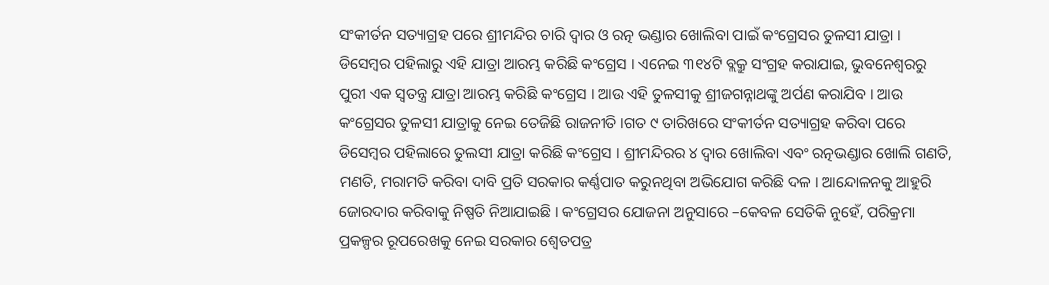ସଂକୀର୍ତନ ସତ୍ୟାଗ୍ରହ ପରେ ଶ୍ରୀମନ୍ଦିର ଚାରି ଦ୍ୱାର ଓ ରତ୍ନ ଭଣ୍ଡାର ଖୋଲିବା ପାଇଁ କଂଗ୍ରେସର ତୁଳସୀ ଯାତ୍ରା । ଡିସେମ୍ବର ପହିଲାରୁ ଏହି ଯାତ୍ରା ଆରମ୍ଭ କରିଛି କଂଗ୍ରେସ । ଏନେଇ ୩୧୪ଟି ବ୍ଲକ୍ରୁ ସଂଗ୍ରହ କରାଯାଇ, ଭୁବନେଶ୍ୱରରୁ ପୁରୀ ଏକ ସ୍ୱତନ୍ତ୍ର ଯାତ୍ରା ଆରମ୍ଭ କରିଛି କଂଗ୍ରେସ । ଆଉ ଏହି ତୁଳସୀକୁ ଶ୍ରୀଜଗନ୍ନାଥଙ୍କୁ ଅର୍ପଣ କରାଯିବ । ଆଉ କଂଗ୍ରେସର ତୁଳସୀ ଯାତ୍ରାକୁ ନେଇ ତେଜିଛି ରାଜନୀତି ।ଗତ ୯ ତାରିଖରେ ସଂକୀର୍ତନ ସତ୍ୟାଗ୍ରହ କରିବା ପରେ ଡିସେମ୍ବର ପହିଲାରେ ତୁଲସୀ ଯାତ୍ରା କରିଛି କଂଗ୍ରେସ । ଶ୍ରୀମନ୍ଦିରର ୪ ଦ୍ୱାର ଖୋଲିବା ଏବଂ ରତ୍ନଭଣ୍ଡାର ଖୋଲି ଗଣତି, ମଣତି, ମରାମତି କରିବା ଦାବି ପ୍ରତି ସରକାର କର୍ଣ୍ଣପାତ କରୁନଥିବା ଅଭିଯୋଗ କରିଛି ଦଳ । ଆନ୍ଦୋଳନକୁ ଆହୁରି ଜୋରଦାର କରିବାକୁ ନିଷ୍ପତି ନିଆଯାଇଛି । କଂଗ୍ରେସର ଯୋଜନା ଅନୁସାରେ –କେବଳ ସେତିକି ନୁହେଁ, ପରିକ୍ରମା ପ୍ରକଳ୍ପର ରୂପରେଖକୁ ନେଇ ସରକାର ଶ୍ୱେତପତ୍ର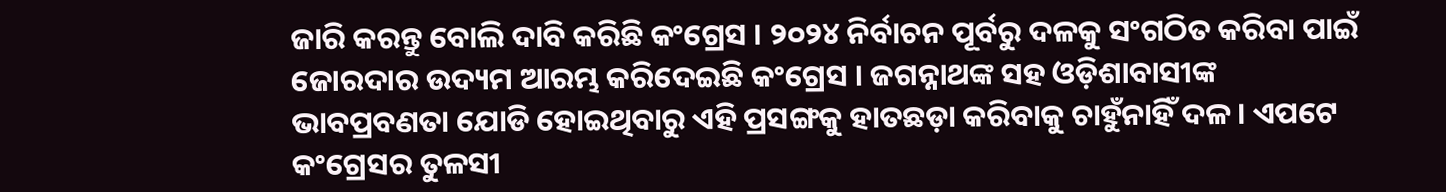ଜାରି କରନ୍ତୁ ବୋଲି ଦାବି କରିଛି କଂଗ୍ରେସ । ୨୦୨୪ ନିର୍ବାଚନ ପୂର୍ବରୁ ଦଳକୁ ସଂଗଠିତ କରିବା ପାଇଁ ଜୋରଦାର ଉଦ୍ୟମ ଆରମ୍ଭ କରିଦେଇଛି କଂଗ୍ରେସ । ଜଗନ୍ନାଥଙ୍କ ସହ ଓଡ଼ିଶାବାସୀଙ୍କ ଭାବପ୍ରବଣତା ଯୋଡି ହୋଇଥିବାରୁ ଏହି ପ୍ରସଙ୍ଗକୁ ହାତଛଡ଼ା କରିବାକୁ ଚାହୁଁନାହିଁ ଦଳ । ଏପଟେ କଂଗ୍ରେସର ତୁଳସୀ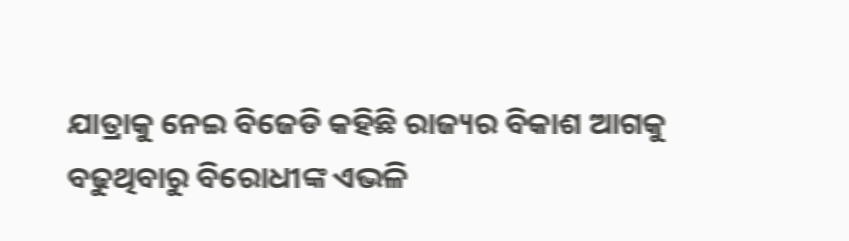ଯାତ୍ରାକୁ ନେଇ ବିଜେଡି କହିଛି ରାଜ୍ୟର ବିକାଶ ଆଗକୁ ବଢୁଥିବାରୁ ବିରୋଧୀଙ୍କ ଏଭଳି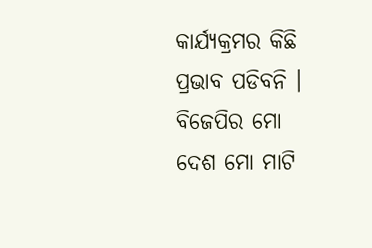କାର୍ଯ୍ୟକ୍ରମର କିଛି ପ୍ରଭାବ ପଡିବନି । ବିଜେପିର ମୋ ଦେଶ ମୋ ମାଟି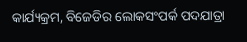କାର୍ଯ୍ୟକ୍ରମ, ବିଜେଡିର ଲୋକସଂପର୍କ ପଦଯାତ୍ରା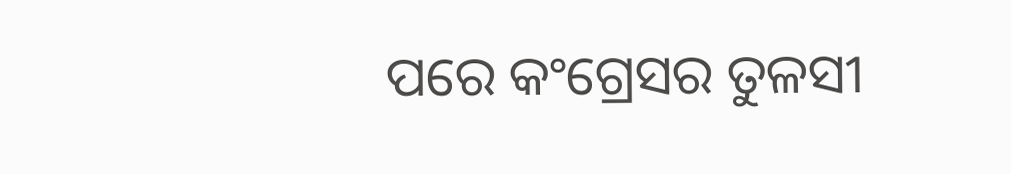ପରେ କଂଗ୍ରେସର ତୁଳସୀ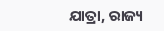ଯାତ୍ରା, ରାଜ୍ୟ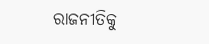ରାଜନୀତିକୁ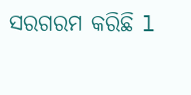ସରଗରମ କରିଛି l